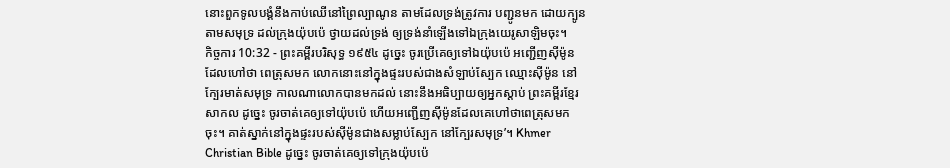នោះពួកទូលបង្គំនឹងកាប់ឈើនៅព្រៃល្បាណូន តាមដែលទ្រង់ត្រូវការ បញ្ជូនមក ដោយក្បូនតាមសមុទ្រ ដល់ក្រុងយ៉ុបប៉េ ថ្វាយដល់ទ្រង់ ឲ្យទ្រង់នាំឡើងទៅឯក្រុងយេរូសាឡិមចុះ។
កិច្ចការ 10:32 - ព្រះគម្ពីរបរិសុទ្ធ ១៩៥៤ ដូច្នេះ ចូរប្រើគេឲ្យទៅឯយ៉ុបប៉េ អញ្ជើញស៊ីម៉ូន ដែលហៅថា ពេត្រុសមក លោកនោះនៅក្នុងផ្ទះរបស់ជាងសំឡាប់ស្បែក ឈ្មោះស៊ីម៉ូន នៅក្បែរមាត់សមុទ្រ កាលណាលោកបានមកដល់ នោះនឹងអធិប្បាយឲ្យអ្នកស្តាប់ ព្រះគម្ពីរខ្មែរសាកល ដូច្នេះ ចូរចាត់គេឲ្យទៅយ៉ុបប៉េ ហើយអញ្ជើញស៊ីម៉ូនដែលគេហៅថាពេត្រុសមកចុះ។ គាត់ស្នាក់នៅក្នុងផ្ទះរបស់ស៊ីម៉ូនជាងសម្លាប់ស្បែក នៅក្បែរសមុទ្រ’។ Khmer Christian Bible ដូច្នេះ ចូរចាត់គេឲ្យទៅក្រុងយ៉ុបប៉េ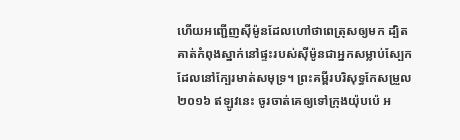ហើយអញ្ជើញស៊ីម៉ូនដែលហៅថាពេត្រុសឲ្យមក ដ្បិតគាត់កំពុងស្នាក់នៅផ្ទះរបស់ស៊ីម៉ូនជាអ្នកសម្លាប់ស្បែកដែលនៅក្បែរមាត់សមុទ្រ។ ព្រះគម្ពីរបរិសុទ្ធកែសម្រួល ២០១៦ ឥឡូវនេះ ចូរចាត់គេឲ្យទៅក្រុងយ៉ុបប៉េ អ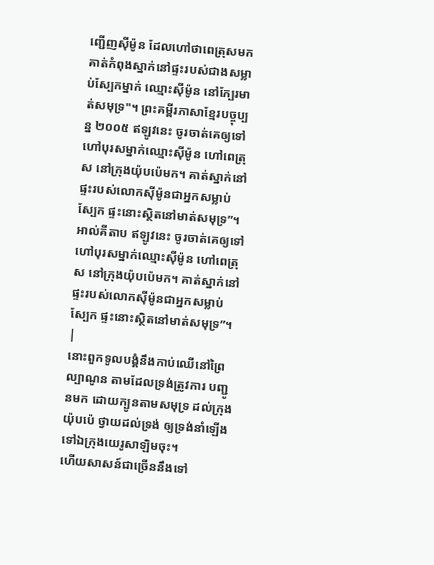ញ្ជើញស៊ីម៉ូន ដែលហៅថាពេត្រុសមក គាត់កំពុងស្នាក់នៅផ្ទះរបស់ជាងសម្លាប់ស្បែកម្នាក់ ឈ្មោះស៊ីម៉ូន នៅក្បែរមាត់សមុទ្រ"។ ព្រះគម្ពីរភាសាខ្មែរបច្ចុប្បន្ន ២០០៥ ឥឡូវនេះ ចូរចាត់គេឲ្យទៅហៅបុរសម្នាក់ឈ្មោះស៊ីម៉ូន ហៅពេត្រុស នៅក្រុងយ៉ុបប៉េមក។ គាត់ស្នាក់នៅផ្ទះរបស់លោកស៊ីម៉ូនជាអ្នកសម្លាប់ស្បែក ផ្ទះនោះស្ថិតនៅមាត់សមុទ្រ”។ អាល់គីតាប ឥឡូវនេះ ចូរចាត់គេឲ្យទៅហៅបុរសម្នាក់ឈ្មោះស៊ីម៉ូន ហៅពេត្រុស នៅក្រុងយ៉ុបប៉េមក។ គាត់ស្នាក់នៅផ្ទះរបស់លោកស៊ីម៉ូនជាអ្នកសម្លាប់ស្បែក ផ្ទះនោះស្ថិតនៅមាត់សមុទ្រ”។ |
នោះពួកទូលបង្គំនឹងកាប់ឈើនៅព្រៃល្បាណូន តាមដែលទ្រង់ត្រូវការ បញ្ជូនមក ដោយក្បូនតាមសមុទ្រ ដល់ក្រុងយ៉ុបប៉េ ថ្វាយដល់ទ្រង់ ឲ្យទ្រង់នាំឡើងទៅឯក្រុងយេរូសាឡិមចុះ។
ហើយសាសន៍ជាច្រើននឹងទៅ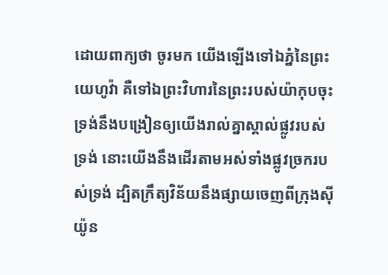ដោយពាក្យថា ចូរមក យើងឡើងទៅឯភ្នំនៃព្រះយេហូវ៉ា គឺទៅឯព្រះវិហារនៃព្រះរបស់យ៉ាកុបចុះ ទ្រង់នឹងបង្រៀនឲ្យយើងរាល់គ្នាស្គាល់ផ្លូវរបស់ទ្រង់ នោះយើងនឹងដើរតាមអស់ទាំងផ្លូវច្រករបស់ទ្រង់ ដ្បិតក្រឹត្យវិន័យនឹងផ្សាយចេញពីក្រុងស៊ីយ៉ូន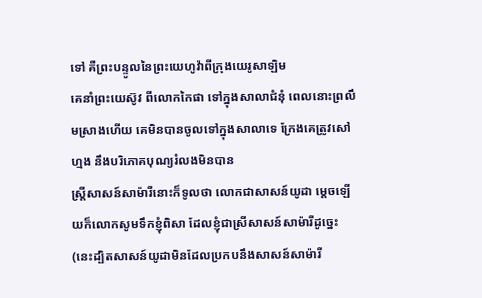ទៅ គឺព្រះបន្ទូលនៃព្រះយេហូវ៉ាពីក្រុងយេរូសាឡិម
គេនាំព្រះយេស៊ូវ ពីលោកកៃផា ទៅក្នុងសាលាជំនុំ ពេលនោះព្រលឹមស្រាងហើយ គេមិនបានចូលទៅក្នុងសាលាទេ ក្រែងគេត្រូវសៅហ្មង នឹងបរិភោគបុណ្យរំលងមិនបាន
ស្ត្រីសាសន៍សាម៉ារីនោះក៏ទូលថា លោកជាសាសន៍យូដា ម្តេចឡើយក៏លោកសូមទឹកខ្ញុំពិសា ដែលខ្ញុំជាស្រីសាសន៍សាម៉ារីដូច្នេះ (នេះដ្បិតសាសន៍យូដាមិនដែលប្រកបនឹងសាសន៍សាម៉ារី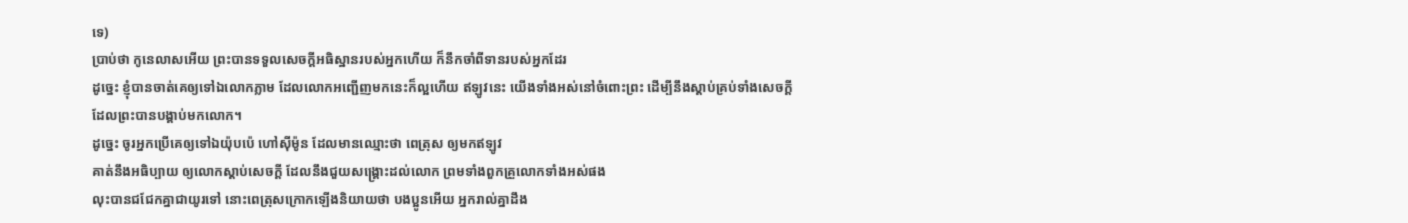ទេ)
ប្រាប់ថា កូនេលាសអើយ ព្រះបានទទួលសេចក្ដីអធិស្ឋានរបស់អ្នកហើយ ក៏នឹកចាំពីទានរបស់អ្នកដែរ
ដូច្នេះ ខ្ញុំបានចាត់គេឲ្យទៅឯលោកភ្លាម ដែលលោកអញ្ជើញមកនេះក៏ល្អហើយ ឥឡូវនេះ យើងទាំងអស់នៅចំពោះព្រះ ដើម្បីនឹងស្តាប់គ្រប់ទាំងសេចក្ដី ដែលព្រះបានបង្គាប់មកលោក។
ដូច្នេះ ចូរអ្នកប្រើគេឲ្យទៅឯយ៉ុបប៉េ ហៅស៊ីម៉ូន ដែលមានឈ្មោះថា ពេត្រុស ឲ្យមកឥឡូវ
គាត់នឹងអធិប្បាយ ឲ្យលោកស្តាប់សេចក្ដី ដែលនឹងជួយសង្គ្រោះដល់លោក ព្រមទាំងពួកគ្រួលោកទាំងអស់ផង
លុះបានជជែកគ្នាជាយូរទៅ នោះពេត្រុសក្រោកឡើងនិយាយថា បងប្អូនអើយ អ្នករាល់គ្នាដឹង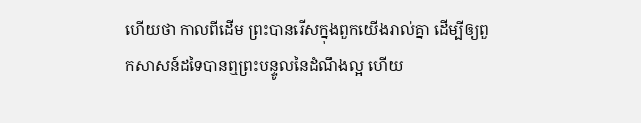ហើយថា កាលពីដើម ព្រះបានរើសក្នុងពួកយើងរាល់គ្នា ដើម្បីឲ្យពួកសាសន៍ដទៃបានឮព្រះបន្ទូលនៃដំណឹងល្អ ហើយ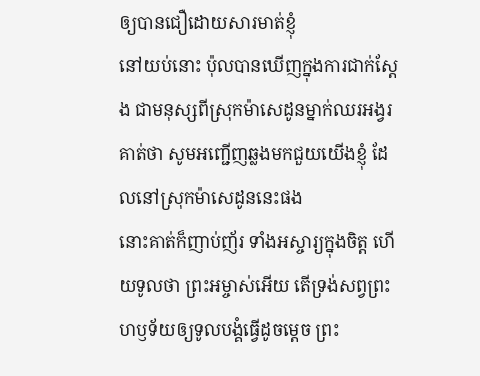ឲ្យបានជឿដោយសារមាត់ខ្ញុំ
នៅយប់នោះ ប៉ុលបានឃើញក្នុងការជាក់ស្តែង ជាមនុស្សពីស្រុកម៉ាសេដូនម្នាក់ឈរអង្វរគាត់ថា សូមអញ្ជើញឆ្លងមកជួយយើងខ្ញុំ ដែលនៅស្រុកម៉ាសេដូននេះផង
នោះគាត់ក៏ញាប់ញ័រ ទាំងអស្ចារ្យក្នុងចិត្ត ហើយទូលថា ព្រះអម្ចាស់អើយ តើទ្រង់សព្វព្រះហឫទ័យឲ្យទូលបង្គំធ្វើដូចម្តេច ព្រះ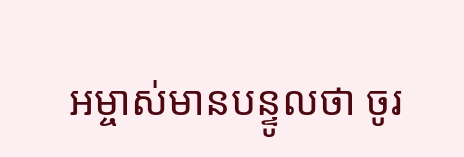អម្ចាស់មានបន្ទូលថា ចូរ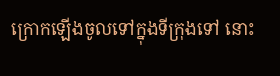ក្រោកឡើងចូលទៅក្នុងទីក្រុងទៅ នោះ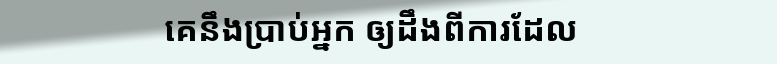គេនឹងប្រាប់អ្នក ឲ្យដឹងពីការដែល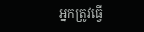អ្នកត្រូវធ្វើ